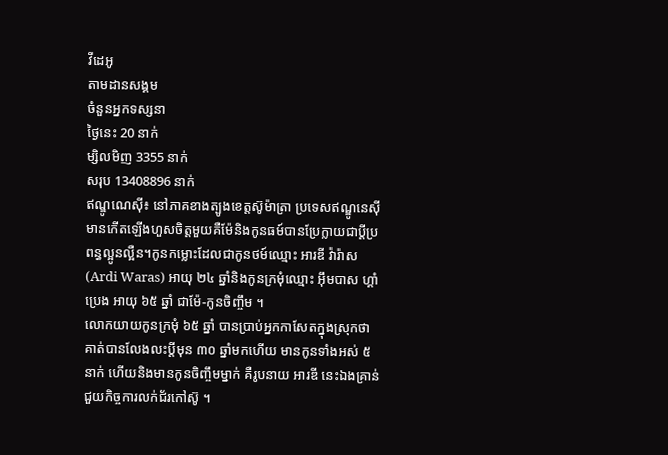វីដេអូ
តាមដានសង្គម
ចំនួនអ្នកទស្សនា
ថ្ងៃនេះ 20 នាក់
ម្សិលមិញ 3355 នាក់
សរុប 13408896 នាក់
ឥណ្ឌូណេស៊ី៖ នៅភាគខាងត្បូងខេត្តស៊ូម៉ាត្រា ប្រទេសឥណ្ឌូនេស៊ី មានកើតឡើងហួសចិត្តមួយគឺម៉ែនិងកូនធម៍បានប្រែក្លាយជាប្តីប្រពន្ធល្អូនល្អឺន។កូនកម្លោះដែលជាកូនថម៍ឈ្មោះ អារឌី វ៉ារ៉ាស(Ardi Waras) អាយុ ២៤ ឆ្នាំនិងកូនក្រមុំឈ្មោះ អ៊ឹមបាស ហ្គាំប្រេង អាយុ ៦៥ ឆ្នាំ ជាម៉ែ-កូនចិញ្ចឹម ។
លោកយាយកូនក្រមុំ ៦៥ ឆ្នាំ បានប្រាប់អ្នកកាសែតក្នុងស្រុកថា គាត់បានលែងលះប្តីមុន ៣០ ឆ្នាំមកហើយ មានកូនទាំងអស់ ៥ នាក់ ហើយនិងមានកូនចិញ្ចឹមម្នាក់ គឺរូបនាយ អារឌី នេះឯងគ្រាន់ជួយកិច្ចការលក់ជ័រកៅស៊ូ ។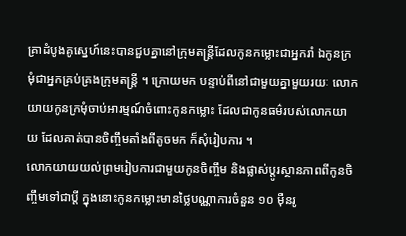គ្រាដំបូងគូស្នេហ៍នេះបានជួបគ្នានៅក្រុមតន្ត្រីដែលកូនកម្លោះជាអ្នករាំ ឯកូនក្រមុំជាអ្នកគ្រប់គ្រងក្រុមតន្ត្រី ។ ក្រោយមក បន្ទាប់ពីនៅជាមួយគ្នាមួយរយៈ លោកយាយកូនក្រមុំចាប់អារម្មណ៍ចំពោះកូនកម្លោះ ដែលជាកូនធម៌របស់លោកយាយ ដែលគាត់បានចិញ្ចឹមតាំងពីតូចមក ក៏សុំរៀបការ ។
លោកយាយយល់ព្រមរៀបការជាមួយកូនចិញ្ចឹម និងផ្លាស់ប្តូរស្ថានភាពពីកូនចិញ្ចឹមទៅជាប្តី ក្នុងនោះកូនកម្លោះមានថ្លៃបណ្ណាការចំនួន ១០ ម៉ឺនរូ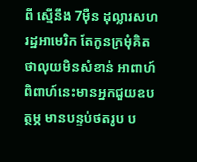ពី ស្មើនឹង 7ម៉ឺន ដុល្លារសហរដ្ឋអាមេរិក តែកូនក្រមុំគិតថាលុយមិនសំខាន់ អាពាហ៍ពិពាហ៍នេះមានអ្នកជួយឧបត្ថម្ភ មានបន្ទប់ថតរូប ប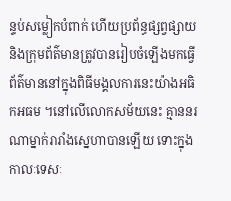ន្ទប់សម្លៀកបំពាក់ ហើយប្រព័ន្ធផ្សព្វផ្សាយ និងក្រុមព័ត៌មានត្រូវបានរៀបចំឡើងមកធ្វើព័ត៌មាននៅក្នុងពិធីមង្គលការនេះយ៉ាងអធិកអធម ។នៅលើលោកសម័យនេះ គ្មាននរណាម្នាក់រារាំងស្នេហាបានឡើយ ទោះក្នុងកាលៈទេសៈ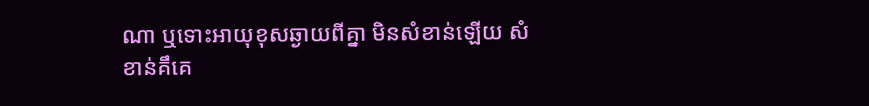ណា ឬទោះអាយុខុសឆ្ងាយពីគ្នា មិនសំខាន់ឡើយ សំខាន់គឹគេ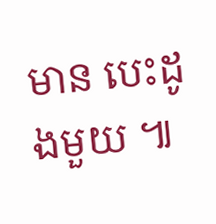មាន បេះដូងមួយ ៕